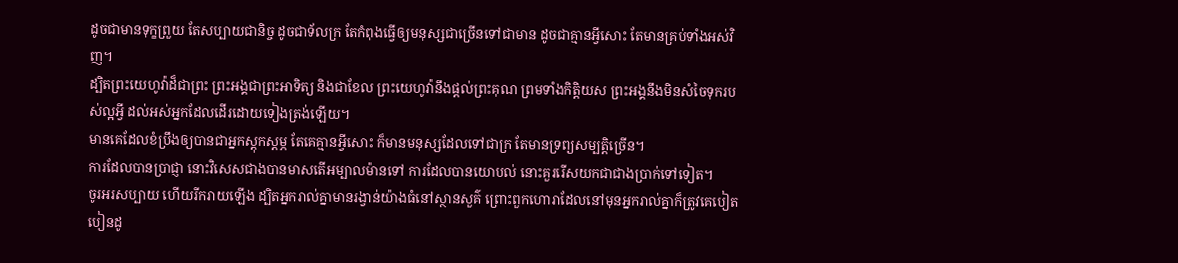ដូចជាមានទុក្ខព្រួយ តែសប្បាយជានិច្ច ដូចជាទ័លក្រ តែកំពុងធ្វើឲ្យមនុស្សជាច្រើនទៅជាមាន ដូចជាគ្មានអ្វីសោះ តែមានគ្រប់ទាំងអស់វិញ។
ដ្បិតព្រះយេហូវ៉ាដ៏ជាព្រះ ព្រះអង្គជាព្រះអាទិត្យ និងជាខែល ព្រះយេហូវ៉ានឹងផ្តល់ព្រះគុណ ព្រមទាំងកិត្តិយស ព្រះអង្គនឹងមិនសំចៃទុករបស់ល្អអ្វី ដល់អស់អ្នកដែលដើរដោយទៀងត្រង់ឡើយ។
មានគេដែលខំប្រឹងឲ្យបានជាអ្នកស្តុកស្តម្ភ តែគេគ្មានអ្វីសោះ ក៏មានមនុស្សដែលទៅជាក្រ តែមានទ្រព្យសម្បត្តិច្រើន។
ការដែលបានប្រាជ្ញា នោះវិសេសជាងបានមាសតើអម្បាលម៉ានទៅ ការដែលបានយោបល់ នោះគួររើសយកជាជាងប្រាក់ទៅទៀត។
ចូរអរសប្បាយ ហើយរីករាយឡើង ដ្បិតអ្នករាល់គ្នាមានរង្វាន់យ៉ាងធំនៅស្ថានសួគ៌ ព្រោះពួកហោរាដែលនៅមុនអ្នករាល់គ្នាក៏ត្រូវគេបៀតបៀនដូ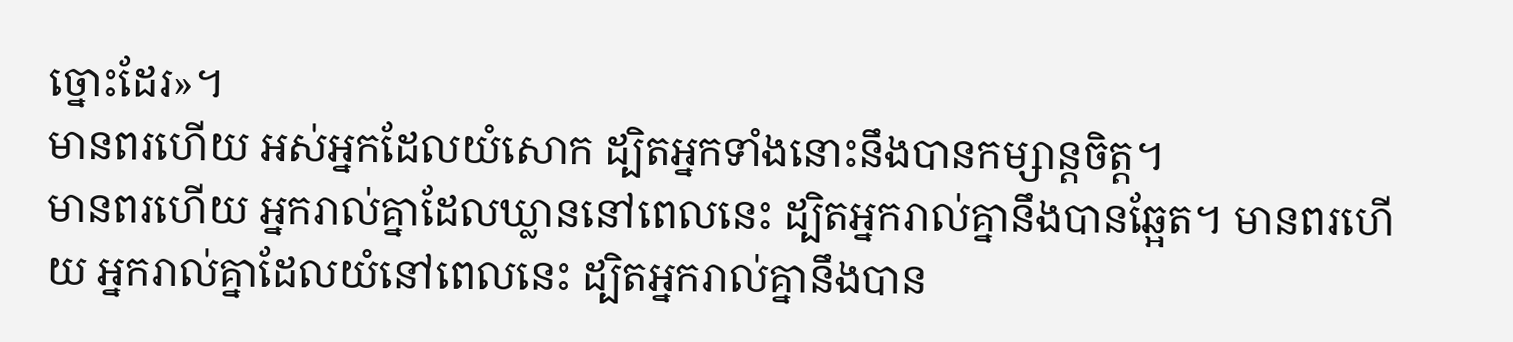ច្នោះដែរ»។
មានពរហើយ អស់អ្នកដែលយំសោក ដ្បិតអ្នកទាំងនោះនឹងបានកម្សាន្តចិត្ត។
មានពរហើយ អ្នករាល់គ្នាដែលឃ្លាននៅពេលនេះ ដ្បិតអ្នករាល់គ្នានឹងបានឆ្អែត។ មានពរហើយ អ្នករាល់គ្នាដែលយំនៅពេលនេះ ដ្បិតអ្នករាល់គ្នានឹងបាន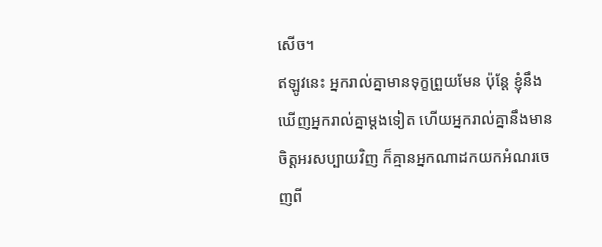សើច។
ឥឡូវនេះ អ្នករាល់គ្នាមានទុក្ខព្រួយមែន ប៉ុន្តែ ខ្ញុំនឹងឃើញអ្នករាល់គ្នាម្តងទៀត ហើយអ្នករាល់គ្នានឹងមានចិត្តអរសប្បាយវិញ ក៏គ្មានអ្នកណាដកយកអំណរចេញពី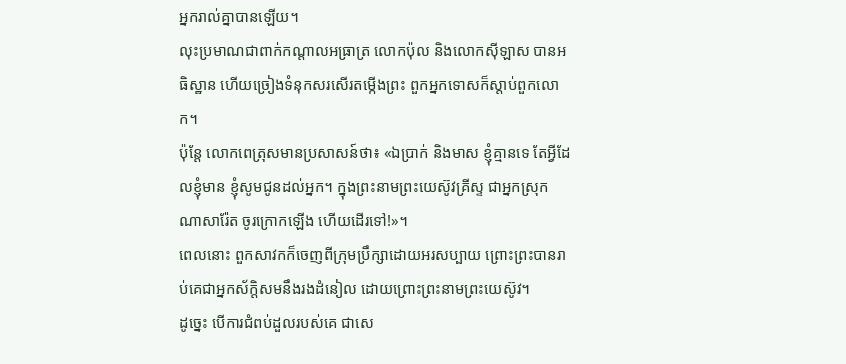អ្នករាល់គ្នាបានឡើយ។
លុះប្រមាណជាពាក់កណ្តាលអធ្រាត្រ លោកប៉ុល និងលោកស៊ីឡាស បានអធិស្ឋាន ហើយច្រៀងទំនុកសរសើរតម្កើងព្រះ ពួកអ្នកទោសក៏ស្តាប់ពួកលោក។
ប៉ុន្ដែ លោកពេត្រុសមានប្រសាសន៍ថា៖ «ឯប្រាក់ និងមាស ខ្ញុំគ្មានទេ តែអ្វីដែលខ្ញុំមាន ខ្ញុំសូមជូនដល់អ្នក។ ក្នុងព្រះនាមព្រះយេស៊ូវគ្រីស្ទ ជាអ្នកស្រុកណាសារ៉ែត ចូរក្រោកឡើង ហើយដើរទៅ!»។
ពេលនោះ ពួកសាវកក៏ចេញពីក្រុមប្រឹក្សាដោយអរសប្បាយ ព្រោះព្រះបានរាប់គេជាអ្នកស័ក្តិសមនឹងរងដំនៀល ដោយព្រោះព្រះនាមព្រះយេស៊ូវ។
ដូច្នេះ បើការជំពប់ដួលរបស់គេ ជាសេ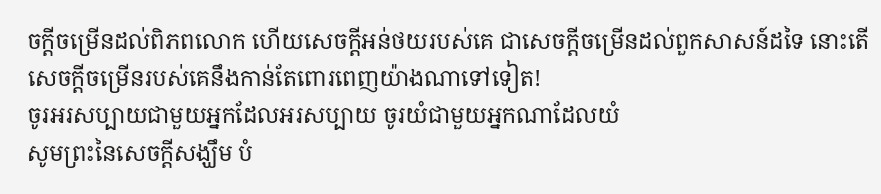ចក្ដីចម្រើនដល់ពិភពលោក ហើយសេចក្ដីអន់ថយរបស់គេ ជាសេចក្តីចម្រើនដល់ពួកសាសន៍ដទៃ នោះតើសេចក្តីចម្រើនរបស់គេនឹងកាន់តែពោរពេញយ៉ាងណាទៅទៀត!
ចូរអរសប្បាយជាមួយអ្នកដែលអរសប្បាយ ចូរយំជាមួយអ្នកណាដែលយំ
សូមព្រះនៃសេចក្តីសង្ឃឹម បំ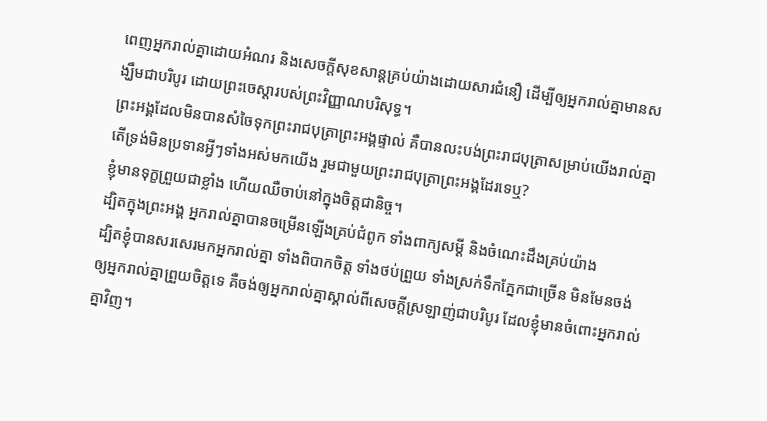ពេញអ្នករាល់គ្នាដោយអំណរ និងសេចក្តីសុខសាន្តគ្រប់យ៉ាងដោយសារជំនឿ ដើម្បីឲ្យអ្នករាល់គ្នាមានសង្ឃឹមជាបរិបូរ ដោយព្រះចេស្តារបស់ព្រះវិញ្ញាណបរិសុទ្ធ។
ព្រះអង្គដែលមិនបានសំចៃទុកព្រះរាជបុត្រាព្រះអង្គផ្ទាល់ គឺបានលះបង់ព្រះរាជបុត្រាសម្រាប់យើងរាល់គ្នា តើទ្រង់មិនប្រទានអ្វីៗទាំងអស់មកយើង រួមជាមួយព្រះរាជបុត្រាព្រះអង្គដែរទេឬ?
ខ្ញុំមានទុក្ខព្រួយជាខ្លាំង ហើយឈឺចាប់នៅក្នុងចិត្តជានិច្ច។
ដ្បិតក្នុងព្រះអង្គ អ្នករាល់គ្នាបានចម្រើនឡើងគ្រប់ជំពូក ទាំងពាក្យសម្ដី និងចំណេះដឹងគ្រប់យ៉ាង
ដ្បិតខ្ញុំបានសរសេរមកអ្នករាល់គ្នា ទាំងពិបាកចិត្ត ទាំងថប់ព្រួយ ទាំងស្រក់ទឹកភ្នែកជាច្រើន មិនមែនចង់ឲ្យអ្នករាល់គ្នាព្រួយចិត្តទេ គឺចង់ឲ្យអ្នករាល់គ្នាស្គាល់ពីសេចក្តីស្រឡាញ់ជាបរិបូរ ដែលខ្ញុំមានចំពោះអ្នករាល់គ្នាវិញ។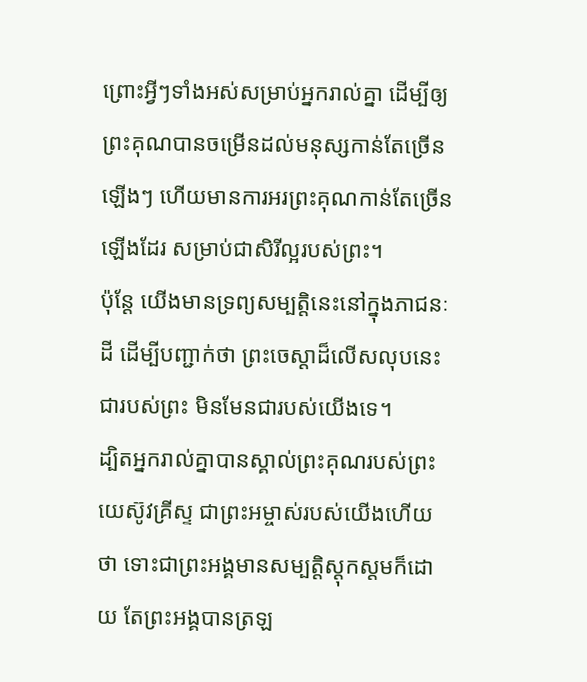ព្រោះអ្វីៗទាំងអស់សម្រាប់អ្នករាល់គ្នា ដើម្បីឲ្យព្រះគុណបានចម្រើនដល់មនុស្សកាន់តែច្រើនឡើងៗ ហើយមានការអរព្រះគុណកាន់តែច្រើនឡើងដែរ សម្រាប់ជាសិរីល្អរបស់ព្រះ។
ប៉ុន្ដែ យើងមានទ្រព្យសម្បត្តិនេះនៅក្នុងភាជនៈដី ដើម្បីបញ្ជាក់ថា ព្រះចេស្ដាដ៏លើសលុបនេះជារបស់ព្រះ មិនមែនជារបស់យើងទេ។
ដ្បិតអ្នករាល់គ្នាបានស្គាល់ព្រះគុណរបស់ព្រះយេស៊ូវគ្រីស្ទ ជាព្រះអម្ចាស់របស់យើងហើយថា ទោះជាព្រះអង្គមានសម្បត្តិស្ដុកស្តមក៏ដោយ តែព្រះអង្គបានត្រឡ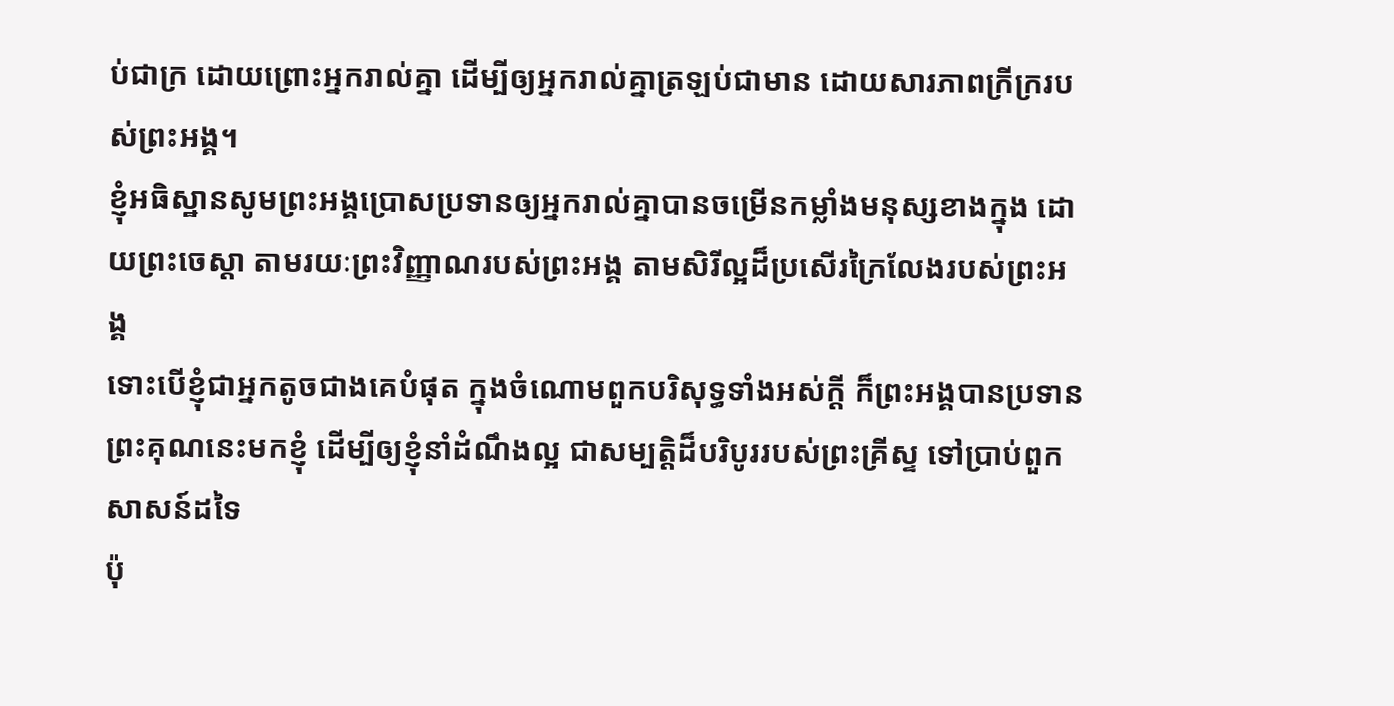ប់ជាក្រ ដោយព្រោះអ្នករាល់គ្នា ដើម្បីឲ្យអ្នករាល់គ្នាត្រឡប់ជាមាន ដោយសារភាពក្រីក្ររបស់ព្រះអង្គ។
ខ្ញុំអធិស្ឋានសូមព្រះអង្គប្រោសប្រទានឲ្យអ្នករាល់គ្នាបានចម្រើនកម្លាំងមនុស្សខាងក្នុង ដោយព្រះចេស្ដា តាមរយៈព្រះវិញ្ញាណរបស់ព្រះអង្គ តាមសិរីល្អដ៏ប្រសើរក្រៃលែងរបស់ព្រះអង្គ
ទោះបើខ្ញុំជាអ្នកតូចជាងគេបំផុត ក្នុងចំណោមពួកបរិសុទ្ធទាំងអស់ក្តី ក៏ព្រះអង្គបានប្រទានព្រះគុណនេះមកខ្ញុំ ដើម្បីឲ្យខ្ញុំនាំដំណឹងល្អ ជាសម្បត្តិដ៏បរិបូររបស់ព្រះគ្រីស្ទ ទៅប្រាប់ពួកសាសន៍ដទៃ
ប៉ុ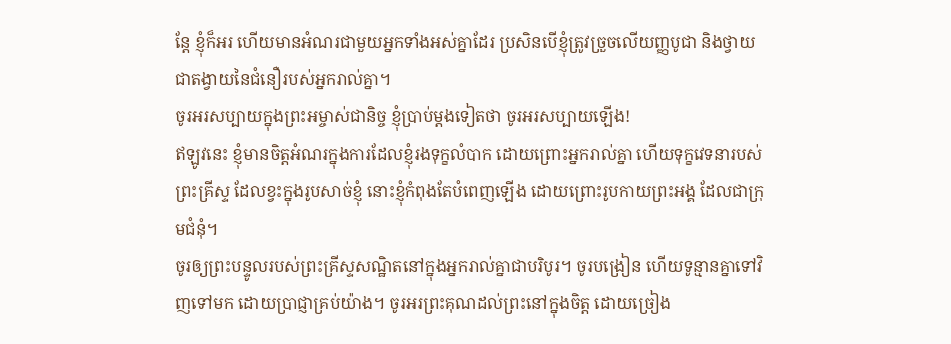ន្តែ ខ្ញុំក៏អរ ហើយមានអំណរជាមួយអ្នកទាំងអស់គ្នាដែរ ប្រសិនបើខ្ញុំត្រូវច្រួចលើយញ្ញបូជា និងថ្វាយជាតង្វាយនៃជំនឿរបស់អ្នករាល់គ្នា។
ចូរអរសប្បាយក្នុងព្រះអម្ចាស់ជានិច្ច ខ្ញុំប្រាប់ម្តងទៀតថា ចូរអរសប្បាយឡើង!
ឥឡូវនេះ ខ្ញុំមានចិត្តអំណរក្នុងការដែលខ្ញុំរងទុក្ខលំបាក ដោយព្រោះអ្នករាល់គ្នា ហើយទុក្ខវេទនារបស់ព្រះគ្រីស្ទ ដែលខ្វះក្នុងរូបសាច់ខ្ញុំ នោះខ្ញុំកំពុងតែបំពេញឡើង ដោយព្រោះរូបកាយព្រះអង្គ ដែលជាក្រុមជំនុំ។
ចូរឲ្យព្រះបន្ទូលរបស់ព្រះគ្រីស្ទសណ្ឋិតនៅក្នុងអ្នករាល់គ្នាជាបរិបូរ។ ចូរបង្រៀន ហើយទូន្មានគ្នាទៅវិញទៅមក ដោយប្រាជ្ញាគ្រប់យ៉ាង។ ចូរអរព្រះគុណដល់ព្រះនៅក្នុងចិត្ត ដោយច្រៀង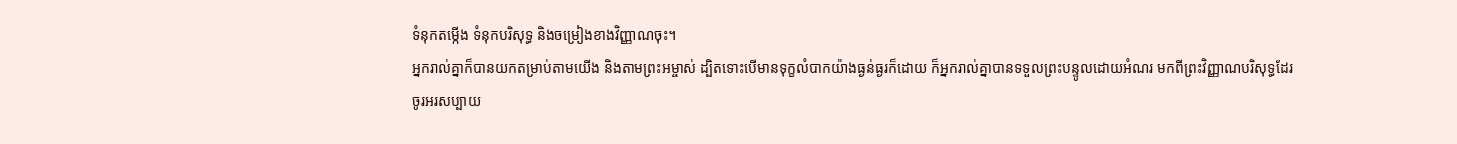ទំនុកតម្កើង ទំនុកបរិសុទ្ធ និងចម្រៀងខាងវិញ្ញាណចុះ។
អ្នករាល់គ្នាក៏បានយកតម្រាប់តាមយើង និងតាមព្រះអម្ចាស់ ដ្បិតទោះបើមានទុក្ខលំបាកយ៉ាងធ្ងន់ធ្ងរក៏ដោយ ក៏អ្នករាល់គ្នាបានទទួលព្រះបន្ទូលដោយអំណរ មកពីព្រះវិញ្ញាណបរិសុទ្ធដែរ
ចូរអរសប្បាយ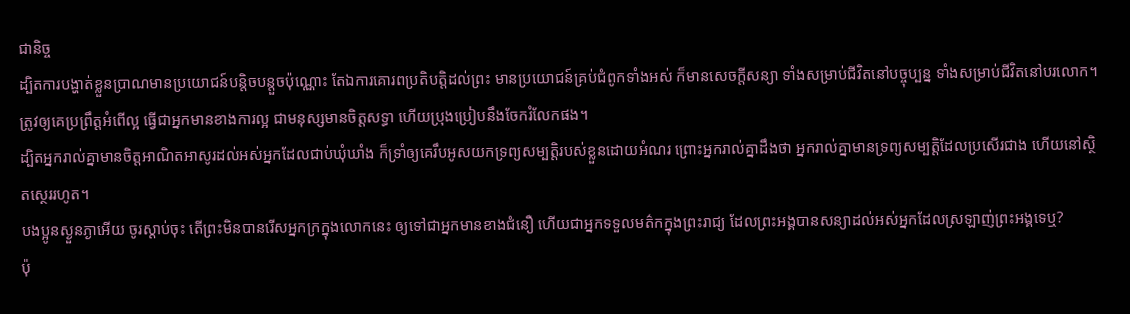ជានិច្ច
ដ្បិតការបង្ហាត់ខ្លួនប្រាណមានប្រយោជន៍បន្តិចបន្តួចប៉ុណ្ណោះ តែឯការគោរពប្រតិបត្តិដល់ព្រះ មានប្រយោជន៍គ្រប់ជំពូកទាំងអស់ ក៏មានសេចក្ដីសន្យា ទាំងសម្រាប់ជីវិតនៅបច្ចុប្បន្ន ទាំងសម្រាប់ជីវិតនៅបរលោក។
ត្រូវឲ្យគេប្រព្រឹត្តអំពើល្អ ធ្វើជាអ្នកមានខាងការល្អ ជាមនុស្សមានចិត្តសទ្ធា ហើយប្រុងប្រៀបនឹងចែករំលែកផង។
ដ្បិតអ្នករាល់គ្នាមានចិត្តអាណិតអាសូរដល់អស់អ្នកដែលជាប់ឃុំឃាំង ក៏ទ្រាំឲ្យគេរឹបអូសយកទ្រព្យសម្បត្តិរបស់ខ្លួនដោយអំណរ ព្រោះអ្នករាល់គ្នាដឹងថា អ្នករាល់គ្នាមានទ្រព្យសម្បត្តិដែលប្រសើរជាង ហើយនៅស្ថិតស្ថេររហូត។
បងប្អូនស្ងួនភ្ងាអើយ ចូរស្តាប់ចុះ តើព្រះមិនបានរើសអ្នកក្រក្នុងលោកនេះ ឲ្យទៅជាអ្នកមានខាងជំនឿ ហើយជាអ្នកទទួលមត៌កក្នុងព្រះរាជ្យ ដែលព្រះអង្គបានសន្យាដល់អស់អ្នកដែលស្រឡាញ់ព្រះអង្គទេឬ?
ប៉ុ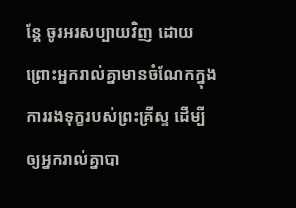ន្តែ ចូរអរសប្បាយវិញ ដោយព្រោះអ្នករាល់គ្នាមានចំណែកក្នុងការរងទុក្ខរបស់ព្រះគ្រីស្ទ ដើម្បីឲ្យអ្នករាល់គ្នាបា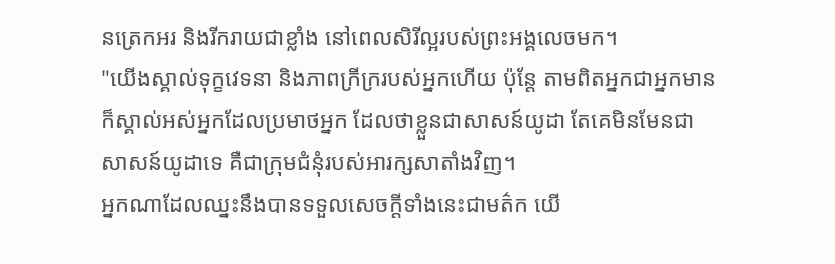នត្រេកអរ និងរីករាយជាខ្លាំង នៅពេលសិរីល្អរបស់ព្រះអង្គលេចមក។
"យើងស្គាល់ទុក្ខវេទនា និងភាពក្រីក្ររបស់អ្នកហើយ ប៉ុន្តែ តាមពិតអ្នកជាអ្នកមាន ក៏ស្គាល់អស់អ្នកដែលប្រមាថអ្នក ដែលថាខ្លួនជាសាសន៍យូដា តែគេមិនមែនជាសាសន៍យូដាទេ គឺជាក្រុមជំនុំរបស់អារក្សសាតាំងវិញ។
អ្នកណាដែលឈ្នះនឹងបានទទួលសេចក្ដីទាំងនេះជាមត៌ក យើ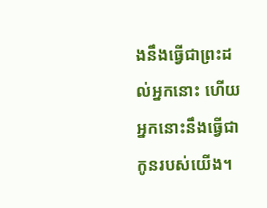ងនឹងធ្វើជាព្រះដល់អ្នកនោះ ហើយអ្នកនោះនឹងធ្វើជាកូនរបស់យើង។